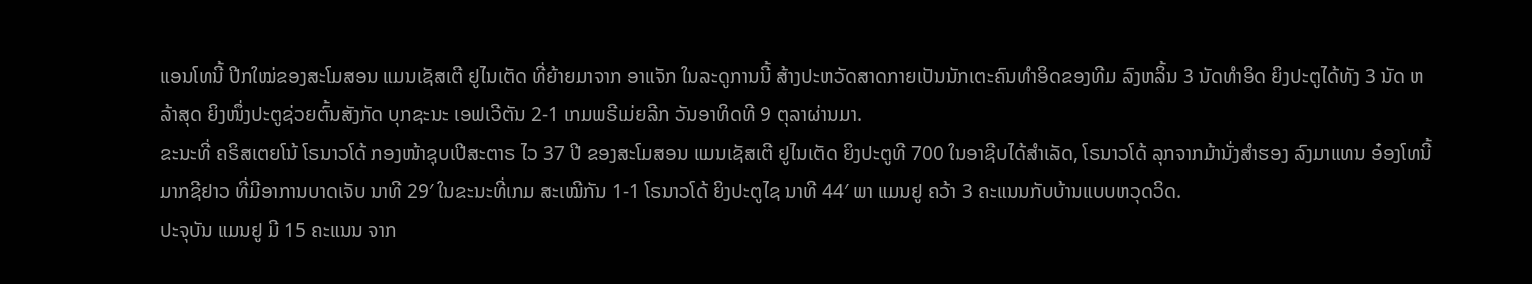ແອນໂທນີ້ ປີກໃໝ່ຂອງສະໂມສອນ ແມນເຊັສເຕີ ຢູໄນເຕັດ ທີ່ຍ້າຍມາຈາກ ອາແຈັກ ໃນລະດູການນີ້ ສ້າງປະຫວັດສາດກາຍເປັນນັກເຕະຄົນທຳອິດຂອງທີມ ລົງຫລິ້ນ 3 ນັດທຳອິດ ຍິງປະຕູໄດ້ທັງ 3 ນັດ ຫລ້າສຸດ ຍິງໜຶ່ງປະຕູຊ່ວຍຕົ້ນສັງກັດ ບຸກຊະນະ ເອຟເວີຕັນ 2-1 ເກມພຣີເມ່ຍລີກ ວັນອາທິດທີ 9 ຕຸລາຜ່ານມາ.
ຂະນະທີ່ ຄຣິສເຕຍໂນ້ ໂຣນາວໂດ້ ກອງໜ້າຊຸບເປີສະຕາຣ ໄວ 37 ປີ ຂອງສະໂມສອນ ແມນເຊັສເຕີ ຢູໄນເຕັດ ຍິງປະຕູທີ 700 ໃນອາຊີບໄດ້ສຳເລັດ, ໂຣນາວໂດ້ ລຸກຈາກມ້ານັ່ງສຳຮອງ ລົງມາແທນ ອ໋ອງໂທນີ້ ມາກຊີຢາວ ທີ່ມີອາການບາດເຈັບ ນາທີ 29′ ໃນຂະນະທີ່ເກມ ສະເໝີກັນ 1-1 ໂຣນາວໂດ້ ຍິງປະຕູໄຊ ນາທີ 44′ ພາ ແມນຢູ ຄວ້າ 3 ຄະແນນກັບບ້ານແບບຫວຸດວິດ.
ປະຈຸບັນ ແມນຢູ ມີ 15 ຄະແນນ ຈາກ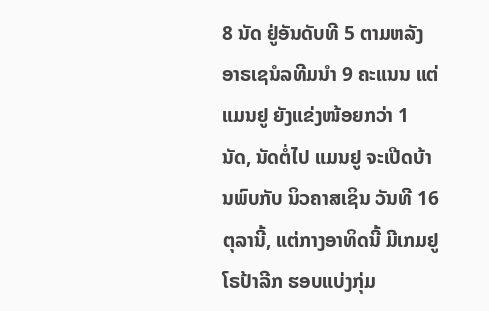8 ນັດ ຢູ່ອັນດັບທີ 5 ຕາມຫລັງ ອາຣເຊນໍລທີມນຳ 9 ຄະແນນ ແຕ່ ແມນຢູ ຍັງແຂ່ງໜ້ອຍກວ່າ 1 ນັດ, ນັດຕໍ່ໄປ ແມນຢູ ຈະເປີດບ້ານພົບກັບ ນິວຄາສເຊິນ ວັນທີ 16 ຕຸລານີ້, ແຕ່ກາງອາທິດນີ້ ມີເກມຢູໂຣປ້າລີກ ຮອບແບ່ງກຸ່ມ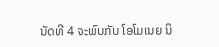ນັດທີ 4 ຈະພົບກັບ ໂອໂມເນຍ ນິ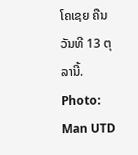ໂຄເຊຍ ຄືນວັນທີ 13 ຕຸລານີ້.
Photo: Man UTD